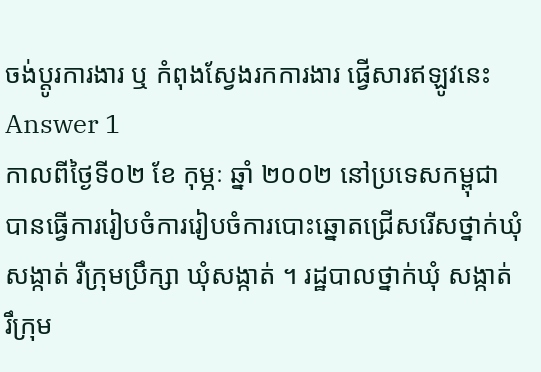ចង់ប្តូរការងារ ឬ កំពុងស្វែងរកការងារ ផ្វើសារឥឡូវនេះ
Answer 1
កាលពីថ្ងៃទី០២ ខែ កុម្ភៈ ឆ្នាំ ២០០២ នៅប្រទេសកម្ពុជាបានធ្វើការរៀបចំការរៀបចំការបោះឆ្នោតជ្រើសរើសថ្នាក់ឃុំ សង្កាត់ រឺក្រុមប្រឹក្សា ឃុំសង្កាត់ ។ រដ្ឋបាលថ្នាក់ឃុំ សង្កាត់ រឹក្រុម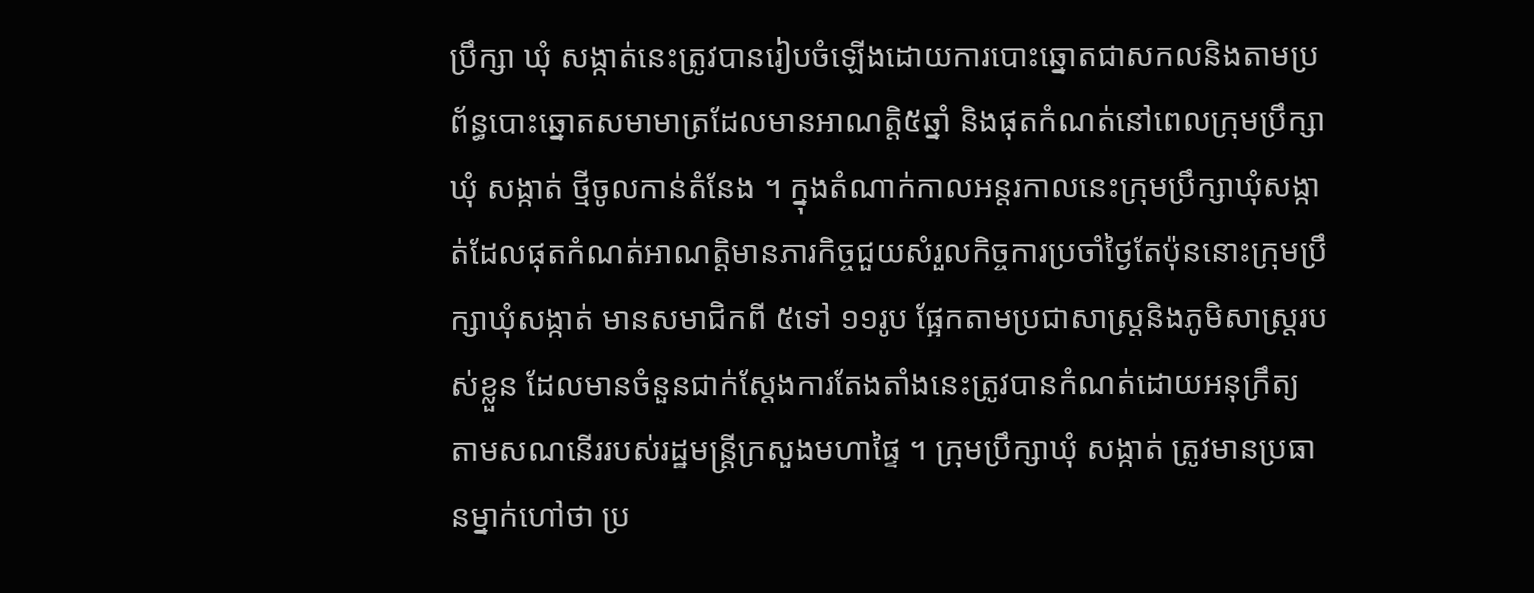ប្រឹក្សា ឃុំ សង្កាត់នេះត្រូវបានរៀបចំឡើងដោយការបោះឆ្នោតជាសកលនិងតាមប្រព័ន្ធបោះឆ្នោតសមាមាត្រដែលមានអាណត្តិ៥ឆ្នាំ និងផុតកំណត់នៅពេលក្រុមប្រឹក្សាឃុំ សង្កាត់ ថ្មីចូលកាន់តំនែង ។ ក្នុងតំណាក់កាលអន្តរកាលនេះក្រុមប្រឹក្សាឃុំសង្កាត់ដែលផុតកំណត់អាណត្តិមានភារកិច្ចជួយសំរួលកិច្ចការប្រចាំថ្ងៃតែប៉ុននោះក្រុមប្រឹក្សាឃុំសង្កាត់ មានសមាជិកពី ៥ទៅ ១១រូប ផ្អែកតាមប្រជាសាស្រ្តនិងភូមិសាស្រ្តរបស់ខ្លួន ដែលមានចំនួនជាក់ស្តែងការតែងតាំងនេះត្រូវបានកំណត់ដោយអនុក្រឹត្យ តាមសណនើររបស់រដ្ឋមន្រ្តីក្រសួងមហាផ្ទៃ ។ ក្រុមប្រឹក្សាឃុំ សង្កាត់ ត្រូវមានប្រធានម្នាក់ហៅថា ប្រ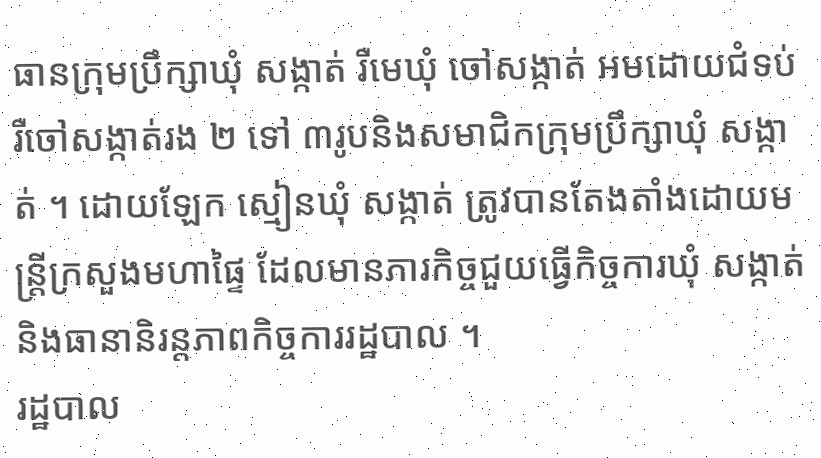ធានក្រុមប្រឹក្សាឃុំ សង្កាត់ រឺមេឃុំ ចៅសង្កាត់ អមដោយជំទប់ រឺចៅសង្កាត់រង ២ ទៅ ៣រូបនិងសមាជិកក្រុមប្រឹក្សាឃុំ សង្កាត់ ។ ដោយឡែក ស្មៀនឃុំ សង្កាត់ ត្រូវបានតែងតាំងដោយមន្រ្តីក្រសួងមហាផ្ទៃ ដែលមានភារកិច្ចជួយធ្វើកិច្ចការឃុំ សង្កាត់និងធានានិរន្តភាពកិច្ចការរដ្ឋបាល ។
រដ្ឋបាល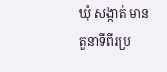ឃុំ សង្កាត់ មានតួនាទីពីរប្រ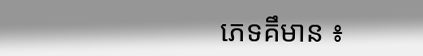ភេទគឹមាន ៖